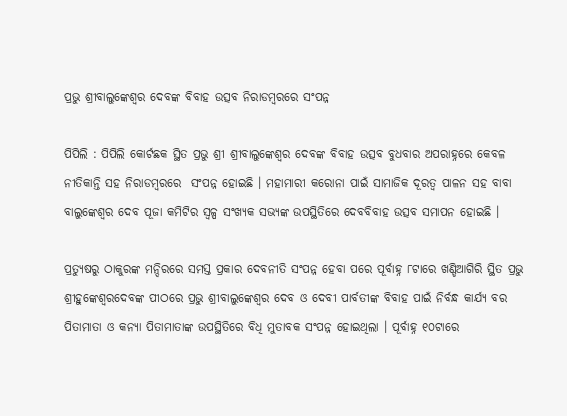ପ୍ରଭୁ ଶ୍ରୀବାଲୁଙ୍କେଶ୍ୱର ଦେବଙ୍କ ବିବାହ ଉତ୍ସବ ନିରାଡମ୍ବରରେ ସଂପନ୍ନ

ପିପିଲି : ପିପିଲି କୋର୍ଟଛକ ସ୍ଥିତ ପ୍ରଭୁ ଶ୍ରୀ ଶ୍ରୀବାଲୁଙ୍କେଶ୍ୱର ଦେବଙ୍କ ବିବାହ ଉତ୍ସବ ବୁଧବାର ଅପରାହ୍ନରେ କେବଳ ନୀତିକାନ୍ତି ସହ ନିରାଡମ୍ବରରେ  ସଂପନ୍ନ ହୋଇଛି । ମହାମାରୀ କରୋନା ପାଇଁ ସାମାଜିକ ଦୂରତ୍ୱ ପାଳନ ସହ ବାବା ବାଲୁଙ୍କେଶ୍ୱର ଦେବ ପୂଜା କମିଟିର ସ୍ୱଳ୍ପ ସଂଖ୍ୟକ ସଭ୍ୟଙ୍କ ଉପସ୍ଥିତିରେ ଦେବବିବାହ ଉତ୍ସବ ସମାପନ ହୋଇଛି ।

ପ୍ରତ୍ୟୁଷରୁ ଠାକୁରଙ୍କ ମନ୍ଦିରରେ ସମସ୍ତ ପ୍ରକାର ଦେବନୀତି ସଂପନ୍ନ ହେବା ପରେ ପୂର୍ବାହ୍ନ ୮ଟାରେ ଖଣ୍ଡିଆଗିରି ସ୍ଥିତ ପ୍ରଭୁ ଶ୍ରୀହୁଙ୍କେଶ୍ୱରଦେବଙ୍କ ପୀଠରେ ପ୍ରଭୁ ଶ୍ରୀବାଲୁଙ୍କେଶ୍ୱର ଦେବ ଓ ଦେବୀ ପାର୍ବତୀଙ୍କ ବିବାହ ପାଇଁ ନିର୍ବନ୍ଧ କାର୍ଯ୍ୟ ବର ପିତାମାତା ଓ କନ୍ୟା ପିତାମାତାଙ୍କ ଉପସ୍ଥିତିରେ ବିଧି ମୁତାବକ ସଂପନ୍ନ ହୋଇଥିଲା । ପୂର୍ବାହ୍ନ ୧୦ଟାରେ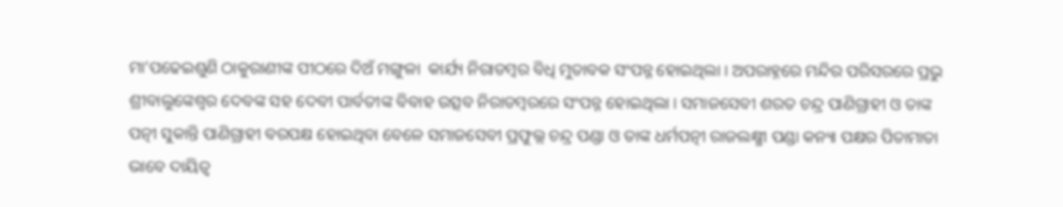ମା’ପଢେଇଶୁଣି ଠାକୁରାଣୀଙ୍କ ପୀଠରେ ଦିଅଁ ମଙ୍ଗୁଳା  କାର୍ଯ୍ୟ ନିରାଡମ୍ବର ବିଧି ମୁତାବକ ସଂପନ୍ନ ହୋଇଥିଲା । ଅପରାହ୍ନରେ ମନ୍ଦିର ପରିସରରେ ପ୍ରଭୁ ଶ୍ରୀବାଲୁଙ୍କେଶ୍ୱର ଦେବଙ୍କ ସହ ଦେବୀ ପାର୍ବତୀଙ୍କ ବିବାହ ଉତ୍ସବ ନିରାଡମ୍ବରରେ ସଂପନ୍ନ ହୋଇଥିଲା । ସମାଜସେବୀ ଶରତ ଚନ୍ଦ୍ର ପାଣିଗ୍ରାହୀ ଓ ତାଙ୍କ ପତ୍ନୀ ସୁକାନ୍ତି ପାଣିଗ୍ରାହୀ ବରପକ୍ଷ ହୋଇଥିବା ବେଳେ ସମାଜସେବୀ ପ୍ରଫୁଲ୍ଲ ଚନ୍ଦ୍ର ପଣ୍ଡା ଓ ତାଙ୍କ ଧର୍ମପତ୍ନୀ ରାଜଲକ୍ଷ୍ମୀ ପଣ୍ଡା କନ୍ୟା ପକ୍ଷର ପିତାମାତା ଭାବେ ଦାୟିତ୍ୱ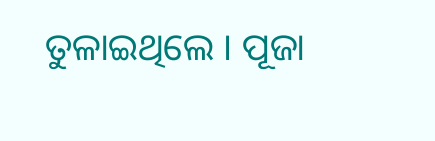ତୁଳାଇଥିଲେ । ପୂଜା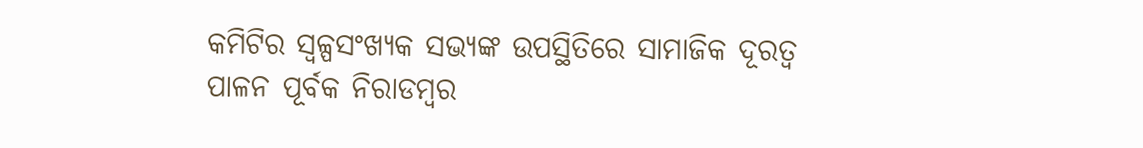କମିଟିର ସ୍ୱଳ୍ପସଂଖ୍ୟକ ସଭ୍ୟଙ୍କ ଉପସ୍ଥିତିରେ ସାମାଜିକ ଦୂରତ୍ୱ ପାଳନ ପୂର୍ବକ ନିରାଡମ୍ବର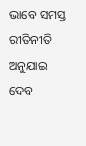ଭାବେ ସମସ୍ତ ରୀତିନୀତି ଅନୁଯାଇ ଦେବ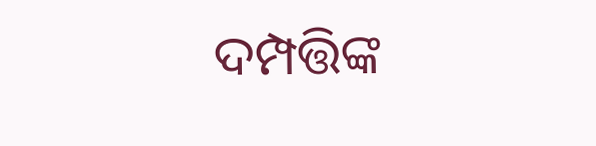ଦମ୍ପତ୍ତିଙ୍କ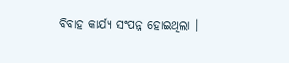ବିବାହ କାର୍ଯ୍ୟ ସଂପନ୍ନ ହୋଇଥିଲା ।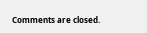Comments are closed.